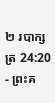២ របាក្សត្រ 24:20 - ព្រះគ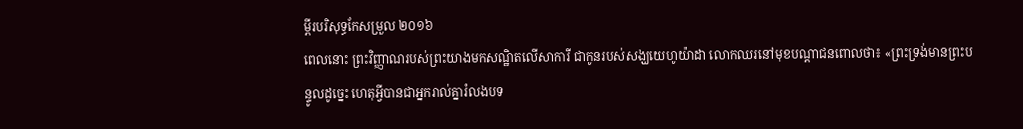ម្ពីរបរិសុទ្ធកែសម្រួល ២០១៦
ពេលនោះ ព្រះវិញ្ញាណរបស់ព្រះយាងមកសណ្ឋិតលើសាការី ជាកូនរបស់សង្ឃយេហូយ៉ាដា លោកឈរនៅមុខបណ្ដាជនពោលថា៖ «ព្រះទ្រង់មានព្រះបន្ទូលដូច្នេះ ហេតុអ្វីបានជាអ្នករាល់គ្នារំលងបទ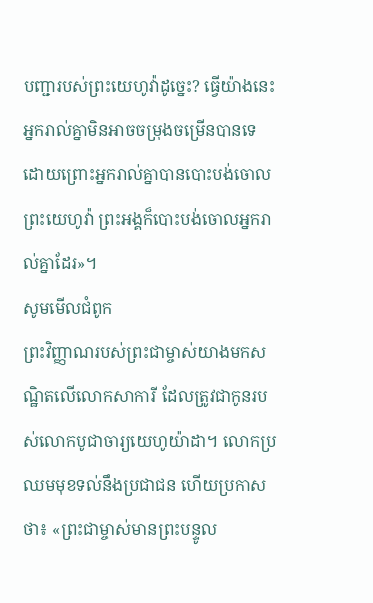បញ្ជារបស់ព្រះយេហូវ៉ាដូច្នេះ? ធ្វើយ៉ាងនេះ អ្នករាល់គ្នាមិនអាចចម្រុងចម្រើនបានទេ ដោយព្រោះអ្នករាល់គ្នាបានបោះបង់ចោលព្រះយេហូវ៉ា ព្រះអង្គក៏បោះបង់ចោលអ្នករាល់គ្នាដែរ»។
សូមមើលជំពូក
ព្រះវិញ្ញាណរបស់ព្រះជាម្ចាស់យាងមកសណ្ឋិតលើលោកសាការី ដែលត្រូវជាកូនរបស់លោកបូជាចារ្យយេហូយ៉ាដា។ លោកប្រឈមមុខទល់នឹងប្រជាជន ហើយប្រកាសថា៖ «ព្រះជាម្ចាស់មានព្រះបន្ទូល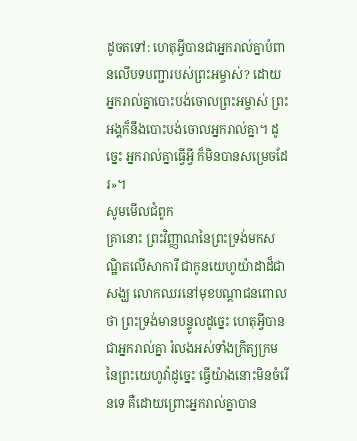ដូចតទៅ: ហេតុអ្វីបានជាអ្នករាល់គ្នាបំពានលើបទបញ្ជារបស់ព្រះអម្ចាស់? ដោយអ្នករាល់គ្នាបោះបង់ចោលព្រះអម្ចាស់ ព្រះអង្គក៏នឹងបោះបង់ចោលអ្នករាល់គ្នា។ ដូច្នេះ អ្នករាល់គ្នាធ្វើអ្វី ក៏មិនបានសម្រេចដែរ»។
សូមមើលជំពូក
គ្រានោះ ព្រះវិញ្ញាណនៃព្រះទ្រង់មកសណ្ឋិតលើសាការី ជាកូនយេហូយ៉ាដាដ៏ជាសង្ឃ លោកឈរនៅមុខបណ្តាជនពោលថា ព្រះទ្រង់មានបន្ទូលដូច្នេះ ហេតុអ្វីបានជាអ្នករាល់គ្នា រំលងអស់ទាំងក្រិត្យក្រម នៃព្រះយេហូវ៉ាដូច្នេះ ធ្វើយ៉ាងនោះមិនចំរើនទេ គឺដោយព្រោះអ្នករាល់គ្នាបាន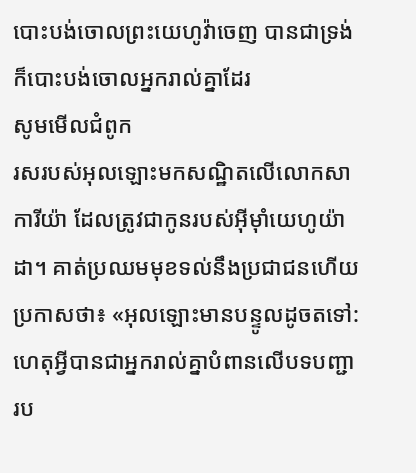បោះបង់ចោលព្រះយេហូវ៉ាចេញ បានជាទ្រង់ក៏បោះបង់ចោលអ្នករាល់គ្នាដែរ
សូមមើលជំពូក
រសរបស់អុលឡោះមកសណ្ឋិតលើលោកសាការីយ៉ា ដែលត្រូវជាកូនរបស់អ៊ីមុាំយេហូយ៉ាដា។ គាត់ប្រឈមមុខទល់នឹងប្រជាជនហើយប្រកាសថា៖ «អុលឡោះមានបន្ទូលដូចតទៅ: ហេតុអ្វីបានជាអ្នករាល់គ្នាបំពានលើបទបញ្ជារប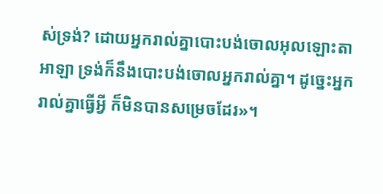ស់ទ្រង់? ដោយអ្នករាល់គ្នាបោះបង់ចោលអុលឡោះតាអាឡា ទ្រង់ក៏នឹងបោះបង់ចោលអ្នករាល់គ្នា។ ដូច្នេះអ្នករាល់គ្នាធ្វើអ្វី ក៏មិនបានសម្រេចដែរ»។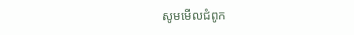សូមមើលជំពូក